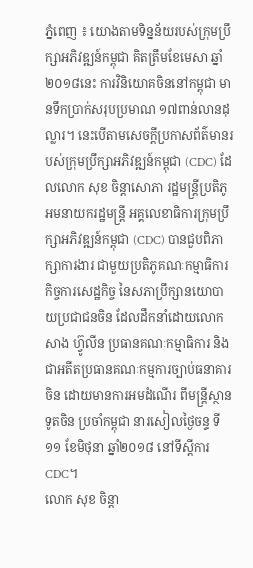ភ្នំពេញ ៖ យោងតាមទិន្នន័យរបស់ក្រុមប្រឹក្សាអភិវឌ្ឍន៍កម្ពុជា គិតត្រឹមខែមេសា ឆ្នាំ២០១៨នេះ ការវិនិយោគចិននៅកម្ពុជា មានទឹកប្រាក់សរុបប្រមាណ ១៧ពាន់លានដុល្លារ។ នេះបើតាមសេចក្តីប្រកាសព័ត៌មានរបស់ក្រុមប្រឹក្សាអភិវឌ្ឍន៍កម្ពុជា (CDC) ដែលលោក សុខ ចិន្តាសោភា រដ្ឋមន្ត្រីប្រតិភូអមនាយករដ្ឋមន្ត្រី អគ្គលេខាធិការក្រុមប្រឹក្សាអភិវឌ្ឍន៍កម្ពុជា (CDC) បានជួបពិភាក្សាការងារ ជាមួយប្រតិភូគណៈកម្មាធិការកិច្ចការសេដ្ឋកិច្ច នៃសភាប្រឹក្សានយោបាយប្រជាជនចិន ដែលដឹកនាំដោយលោក សាង ហ្វ៊ូលីន ប្រធានគណៈកម្មាធិការ និងជាអតីតប្រធានគណៈកម្មការច្បាប់ធនាគារចិន ដោយមានការអមដំណើរ ពីមន្ត្រីស្ថានទូតចិន ប្រចាំកម្ពុជា នារសៀលថ្ងៃចន្ទ ទី១១ ខែមិថុនា ឆ្នាំ២០១៨ នៅទីស្តីការCDC។
លោក សុខ ចិន្តា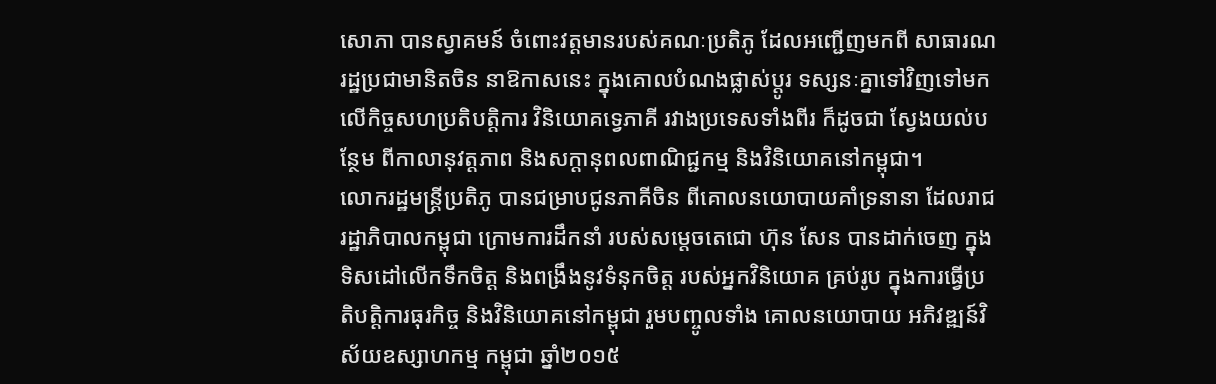សោភា បានស្វាគមន៍ ចំពោះវត្តមានរបស់គណៈប្រតិភូ ដែលអញ្ជើញមកពី សាធារណរដ្ឋប្រជាមានិតចិន នាឱកាសនេះ ក្នុងគោលបំណងផ្លាស់ប្តូរ ទស្សនៈគ្នាទៅវិញទៅមក លើកិច្ចសហប្រតិបត្តិការ វិនិយោគទ្វេភាគី រវាងប្រទេសទាំងពីរ ក៏ដូចជា ស្វែងយល់បន្ថែម ពីកាលានុវត្តភាព និងសក្ដានុពលពាណិជ្ជកម្ម និងវិនិយោគនៅកម្ពុជា។
លោករដ្ឋមន្ត្រីប្រតិភូ បានជម្រាបជូនភាគីចិន ពីគោលនយោបាយគាំទ្រនានា ដែលរាជរដ្ឋាភិបាលកម្ពុជា ក្រោមការដឹកនាំ របស់សម្តេចតេជោ ហ៊ុន សែន បានដាក់ចេញ ក្នុងទិសដៅលើកទឹកចិត្ត និងពង្រឹងនូវទំនុកចិត្ត របស់អ្នកវិនិយោគ គ្រប់រូប ក្នុងការធ្វើប្រតិបត្តិការធុរកិច្ច និងវិនិយោគនៅកម្ពុជា រួមបញ្ចូលទាំង គោលនយោបាយ អភិវឌ្ឍន៍វិស័យឧស្សាហកម្ម កម្ពុជា ឆ្នាំ២០១៥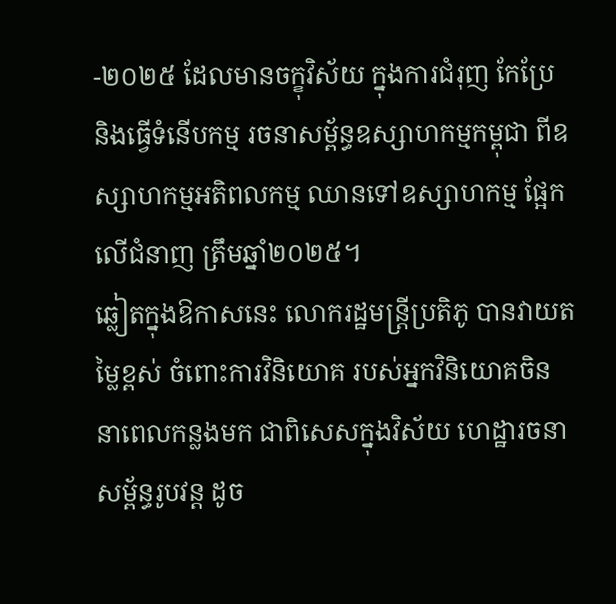-២០២៥ ដែលមានចក្ខុវិស័យ ក្នុងការជំរុញ កែប្រែ និងធ្វើទំនើបកម្ម រចនាសម្ព័ន្ធឧស្សាហកម្មកម្ពុជា ពីឧស្សាហកម្មអតិពលកម្ម ឈានទៅឧស្សាហកម្ម ផ្អែកលើជំនាញ ត្រឹមឆ្នាំ២០២៥។
ឆ្លៀតក្នុងឱកាសនេះ លោករដ្ឋមន្ត្រីប្រតិភូ បានវាយតម្លៃខ្ពស់ ចំពោះការវិនិយោគ របស់អ្នកវិនិយោគចិន នាពេលកន្លងមក ជាពិសេសក្នុងវិស័យ ហេដ្ឋារចនាសម្ព័ន្ធរូបវន្ត ដូច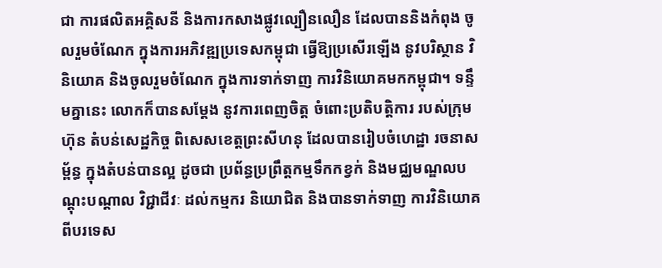ជា ការផលិតអគ្គិសនី និងការកសាងផ្លូវល្បឿនលឿន ដែលបាននិងកំពុង ចូលរួមចំណែក ក្នុងការអភិវឌ្ឍប្រទេសកម្ពុជា ធ្វើឱ្យប្រសើរឡើង នូវបរិស្ថាន វិនិយោគ និងចូលរួមចំណែក ក្នុងការទាក់ទាញ ការវិនិយោគមកកម្ពុជា។ ទន្ទឹមគ្នានេះ លោកក៏បានសម្តែង នូវការពេញចិត្ត ចំពោះប្រតិបត្តិការ របស់ក្រុមហ៊ុន តំបន់សេដ្ឋកិច្ច ពិសេសខេត្តព្រះសីហនុ ដែលបានរៀបចំហេដ្ឋា រចនាសម្ព័ន្ធ ក្នុងតំបន់បានល្អ ដូចជា ប្រព័ន្ធប្រព្រឹត្តកម្មទឹកកខ្វក់ និងមជ្ឈមណ្ឌលបណ្តុះបណ្តាល វិជ្ជាជីវៈ ដល់កម្មករ និយោជិត និងបានទាក់ទាញ ការវិនិយោគ ពីបរទេស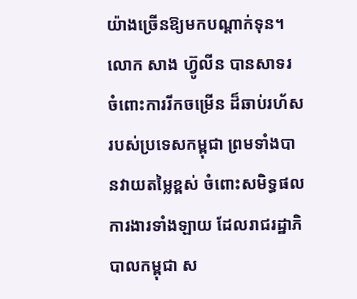យ៉ាងច្រើនឱ្យមកបណ្តាក់ទុន។
លោក សាង ហ្វ៊ូលីន បានសាទរ ចំពោះការរីកចម្រើន ដ៏ឆាប់រហ័ស របស់ប្រទេសកម្ពុជា ព្រមទាំងបានវាយតម្លៃខ្ពស់ ចំពោះសមិទ្ធផលការងារទាំងឡាយ ដែលរាជរដ្ឋាភិបាលកម្ពុជា ស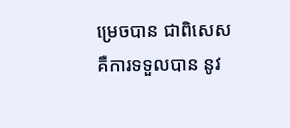ម្រេចបាន ជាពិសេសគឺការទទួលបាន នូវ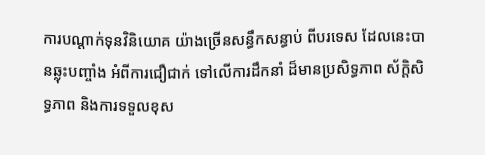ការបណ្តាក់ទុនវិនិយោគ យ៉ាងច្រើនសន្ធឹកសន្ធាប់ ពីបរទេស ដែលនេះបានឆ្លុះបញ្ចាំង អំពីការជឿជាក់ ទៅលើការដឹកនាំ ដ៏មានប្រសិទ្ធភាព ស័ក្តិសិទ្ធភាព និងការទទួលខុស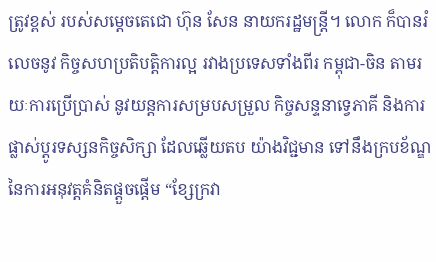ត្រូវខ្ពស់ របស់សម្តេចតេជោ ហ៊ុន សែន នាយករដ្ឋមន្ត្រី។ លោក ក៏បានរំលេចនូវ កិច្ចសហប្រតិបត្តិការល្អ រវាងប្រទេសទាំងពីរ កម្ពុជា-ចិន តាមរយៈការប្រើប្រាស់ នូវយន្តការសម្របសម្រួល កិច្ចសន្ទនាទ្វេភាគី និងការផ្លាស់ប្ដូរទស្សនកិច្ចសិក្សា ដែលឆ្លើយតប យ៉ាងវិជ្ជមាន ទៅនឹងក្របខ័ណ្ឌ នៃការអនុវត្តគំនិតផ្តួចផ្តើម “ខ្សែក្រវា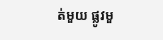ត់មួយ ផ្លូវមួ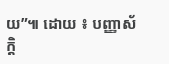យ”៕ ដោយ ៖ បញ្ញាស័ក្តិ